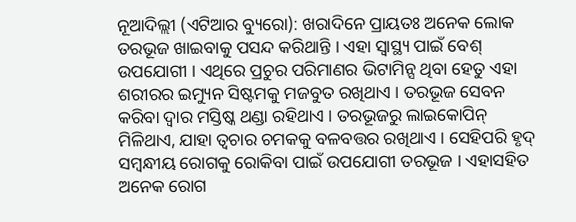ନୂଆଦିଲ୍ଲୀ (ଏଟିଆର ବ୍ୟୁରୋ): ଖରାଦିନେ ପ୍ରାୟତଃ ଅନେକ ଲୋକ ତରଭୂଜ ଖାଇବାକୁ ପସନ୍ଦ କରିଥାନ୍ତି । ଏହା ସ୍ୱାସ୍ଥ୍ୟ ପାଇଁ ବେଶ୍ ଉପଯୋଗୀ । ଏଥିରେ ପ୍ରଚୁର ପରିମାଣର ଭିଟାମିନ୍ସ ଥିବା ହେତୁ ଏହା ଶରୀରର ଇମ୍ୟୁନ ସିଷ୍ଟମକୁ ମଜବୁତ ରଖିଥାଏ । ତରଭୂଜ ସେବନ କରିବା ଦ୍ୱାର ମସ୍ତିଷ୍କ ଥଣ୍ଡା ରହିଥାଏ । ତରଭୂଜରୁ ଲାଇକୋପିନ୍ ମିଳିଥାଏ, ଯାହା ତ୍ୱଚାର ଚମକକୁ ବଳବତ୍ତର ରଖିଥାଏ । ସେହିପରି ହୃଦ୍ ସମ୍ବନ୍ଧୀୟ ରୋଗକୁ ରୋକିବା ପାଇଁ ଉପଯୋଗୀ ତରଭୂଜ । ଏହାସହିତ ଅନେକ ରୋଗ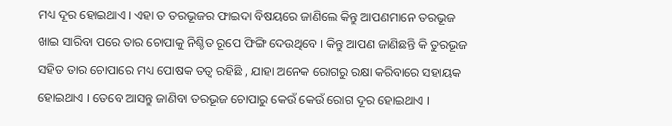ମଧ୍ୟ ଦୂର ହୋଇଥାଏ । ଏହା ତ ତରଭୂଜର ଫାଇଦା ବିଷୟରେ ଜାଣିଲେ କିନ୍ତୁ ଆପଣମାନେ ତରଭୂଜ ଖାଇ ସାରିବା ପରେ ତାର ଚୋପାକୁ ନିଶ୍ଚିତ ରୂପେ ଫିଙ୍ଗି ଦେଉଥିବେ । କିନ୍ତୁ ଆପଣ ଜାଣିଛନ୍ତି କି ତୁରଭୂଜ ସହିତ ତାର ଚୋପାରେ ମଧ୍ୟ ପୋଷକ ତତ୍ୱ ରହିଛି , ଯାହା ଅନେକ ରୋଗରୁ ରକ୍ଷା କରିବାରେ ସହାୟକ ହୋଇଥାଏ । ତେବେ ଆସନ୍ତୁ ଜାଣିବା ତରଭୂଜ ଚୋପାରୁ କେଉଁ କେଉଁ ରୋଗ ଦୂର ହୋଇଥାଏ ।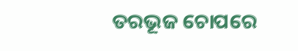ତରଭୂଜ ଚୋପରେ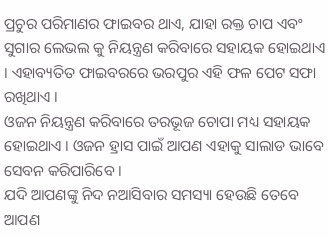ପ୍ରଚୁର ପରିମାଣର ଫାଇବର ଥାଏ, ଯାହା ରକ୍ତ ଚାପ ଏବଂ ସୁଗାର ଲେଭଲ କୁ ନିୟନ୍ତ୍ରଣ କରିବାରେ ସହାୟକ ହୋଇଥାଏ । ଏହାବ୍ୟତିତ ଫାଇବରରେ ଭରପୁର ଏହି ଫଳ ପେଟ ସଫା ରଖିଥାଏ ।
ଓଜନ ନିୟନ୍ତ୍ରଣ କରିବାରେ ତରଭୂଜ ଚୋପା ମଧ୍ୟ ସହାୟକ ହୋଇଥାଏ । ଓଜନ ହ୍ରାସ ପାଇଁ ଆପଣ ଏହାକୁ ସାଲାଡ ଭାବେ ସେବନ କରିପାରିବେ ।
ଯଦି ଆପଣଙ୍କୁ ନିଦ ନଆସିବାର ସମସ୍ୟା ହେଉଛି ତେବେ ଆପଣ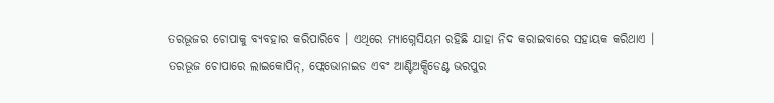ତରଭୂଜର ଚୋପାକୁ ବ୍ୟବହାର କରିପାରିବେ । ଏଥିରେ ମ୍ୟାଗ୍ନେସିୟମ ରହିଛି ଯାହା ନିଦ କରାଇବାରେ ସହାୟକ କରିଥାଏ ।
ତରଭୂଜ ଚୋପାରେ ଲାଇକୋପିନ୍, ଫ୍ଲେଭୋନାଇଡ ଏବଂ ଆଣ୍ଟିଅକ୍ସିଡେଣ୍ଟ ଭରପୁର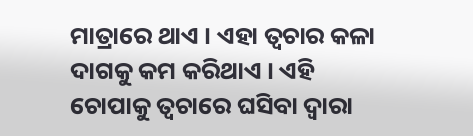ମାତ୍ରାରେ ଥାଏ । ଏହା ତ୍ୱଚାର କଳା ଦାଗକୁ କମ କରିଥାଏ । ଏହି ଚୋପାକୁ ତ୍ୱଚାରେ ଘସିବା ଦ୍ୱାରା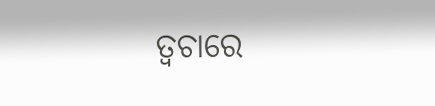ତ୍ୱଚାରେ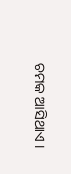ଚମକ ଆସିଥାଏ ।